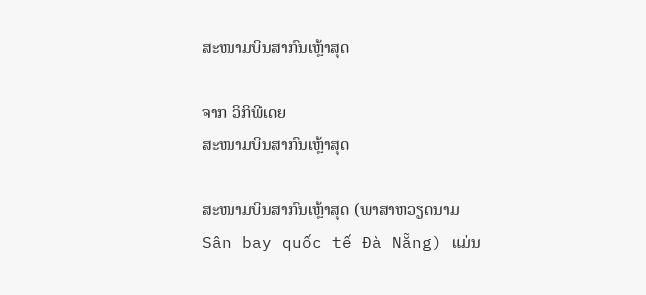ສະໜາມບິນສາກົນເຫຼ້າສຸດ

ຈາກ ວິກິພີເດຍ
ສະໜາມບິນສາກົນເຫຼ້າສຸດ

ສະໜາມບິນສາກົນເຫຼ້າສຸດ (ພາສາຫວຽດນາມ Sân bay quốc tế Đà Nẵng) ແມ່ນ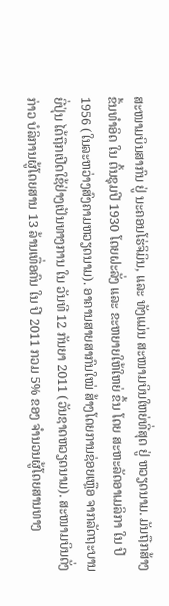ສະໜາມບິນສາກົນ ຢູ່ ນະຄອນໂຮ່ຈິມິນ, ແລະ ທັງແມ່ນ ສະໜາມບິນໃຫຍ່ທີ່ສຸດ ຢູ່ ຫວຽດນາມ. ມັນຖືກສ້າງຂຶ້ນທຳອິດ ໃນ ຕົ້ນຊຸມປີ 1930 ໂດຍຝະລັ່ງ ແລະ ຂະຫຍາຍໃຫ້ໃຫຍ່ ຂຶ້ນ ໂດຍ ສະຫະລັດອາເມລິກາ ໃນ ປີ 1956 (ໃນລະຫວ່າງສົງຄາມຫວຽດນາມ). ອາຄານສາຍສາກົນໃໝ່ ສ້າງໂດຍການຊ່ອຍເຫຼືອ ຈາກລັດຖະບານຍີ່ປຸ່ນ ໄດ້ຖືກເປີດໃຊ້ຢ່າງເປັນທາງການ ໃນ ວັນທີ 12 ກັນຍາ 2011 (ວັນຊາດຫວຽດນາມ). ສະໜາມບິນດັ່ງກ່າວ ບໍລິການຜູ້ໂດຍສານ 13 ລ້ານເທື່ອຄົນ ໃນ ປີ 2011 ກວມ 5% ຂອງ ຈຳນວນຜູ້ໂດຍສານທາງ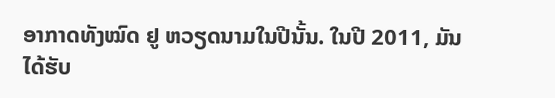ອາກາດທັງໝົດ ຢູ ຫວຽດນາມໃນປີນັ້ນ. ໃນປີ 2011, ມັນໄດ້ຮັບ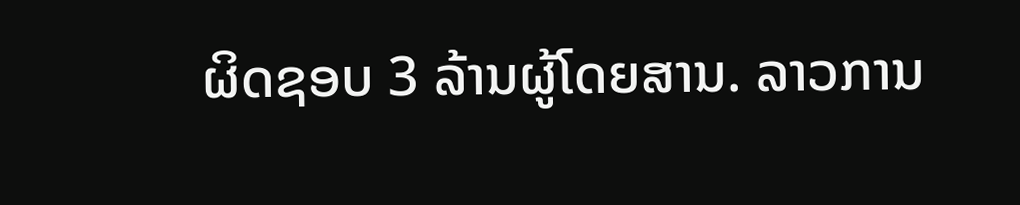ຜິດຊອບ 3 ລ້ານຜູ້ໂດຍສານ. ລາວການ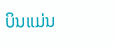ບິນແມ່ນ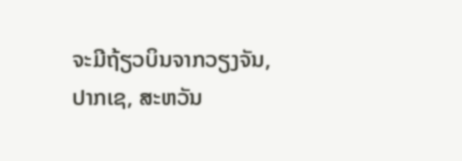ຈະມີຖ້ຽວບິນຈາກວຽງຈັນ, ປາກເຊ, ສະຫວັນ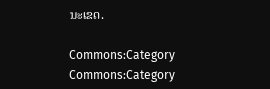ນະເຂດ.

Commons:Category
Commons:Category